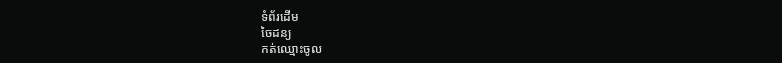ទំព័រដើម
ចៃដន្យ
កត់ឈ្មោះចូល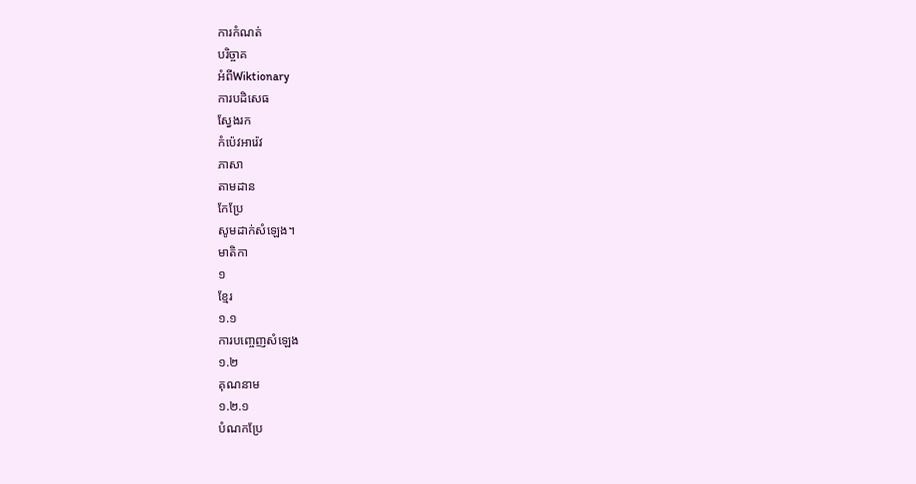ការកំណត់
បរិច្ចាគ
អំពីWiktionary
ការបដិសេធ
ស្វែងរក
កំប៉េវអារ៉េវ
ភាសា
តាមដាន
កែប្រែ
សូមដាក់សំឡេង។
មាតិកា
១
ខ្មែរ
១.១
ការបញ្ចេញសំឡេង
១.២
គុណនាម
១.២.១
បំណកប្រែ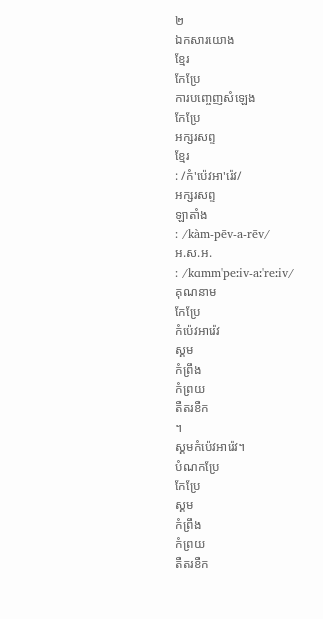២
ឯកសារយោង
ខ្មែរ
កែប្រែ
ការបញ្ចេញសំឡេង
កែប្រែ
អក្សរសព្ទ
ខ្មែរ
: /កំ'ប៉េវអា'រ៉េវ/
អក្សរសព្ទ
ឡាតាំង
: /kàm-pēv-a-rēv/
អ.ស.អ.
: /kɑmm'peːiv-aː'reːiv/
គុណនាម
កែប្រែ
កំប៉េវអារ៉េវ
ស្គម
កំព្រឹង
កំព្រយ
តឺតរខឺក
។
ស្គមកំប៉េវអារ៉េវ។
បំណកប្រែ
កែប្រែ
ស្គម
កំព្រឹង
កំព្រយ
តឺតរខឺក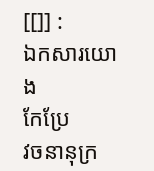[[]] :
ឯកសារយោង
កែប្រែ
វចនានុក្រ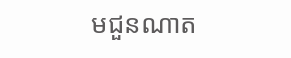មជួនណាត